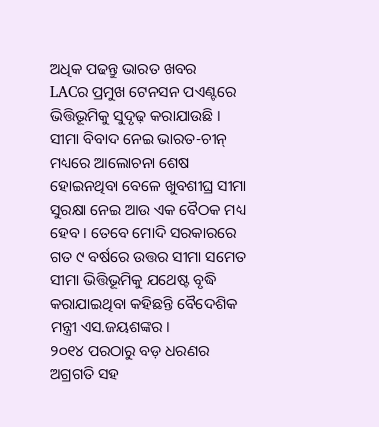ଅଧିକ ପଢନ୍ତୁ ଭାରତ ଖବର
LACର ପ୍ରମୁଖ ଟେନସନ ପଏଣ୍ଟରେ ଭିତ୍ତିଭୂମିକୁ ସୁଦୃଢ଼ କରାଯାଉଛି । ସୀମା ବିବାଦ ନେଇ ଭାରତ-ଚୀନ୍ ମଧ୍ୟରେ ଆଲୋଚନା ଶେଷ ହୋଇନଥିବା ବେଳେ ଖୁବଶୀଘ୍ର ସୀମା ସୁରକ୍ଷା ନେଇ ଆଉ ଏକ ବୈଠକ ମଧ୍ୟ ହେବ । ତେବେ ମୋଦି ସରକାରରେ ଗତ ୯ ବର୍ଷରେ ଉତ୍ତର ସୀମା ସମେତ ସୀମା ଭିତ୍ତିଭୂମିକୁ ଯଥେଷ୍ଟ ବୃଦ୍ଧି କରାଯାଇଥିବା କହିଛନ୍ତି ବୈଦେଶିକ ମନ୍ତ୍ରୀ ଏସ.ଜୟଶଙ୍କର ।
୨୦୧୪ ପରଠାରୁ ବଡ଼ ଧରଣର ଅଗ୍ରଗତି ସହ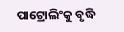ପାଟ୍ରୋଲିଂକୁ ବୃଦ୍ଧି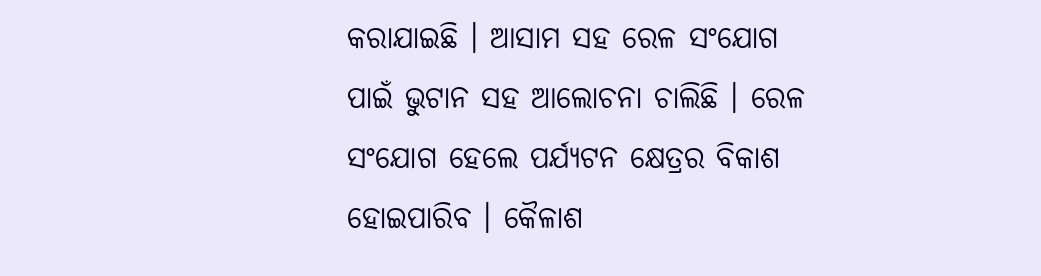କରାଯାଇଛି । ଆସାମ ସହ ରେଳ ସଂଯୋଗ ପାଇଁ ଭୁଟାନ ସହ ଆଲୋଚନା ଚାଲିଛି । ରେଳ ସଂଯୋଗ ହେଲେ ପର୍ଯ୍ୟଟନ କ୍ଷେତ୍ରର ବିକାଶ ହୋଇପାରିବ । କୈଳାଶ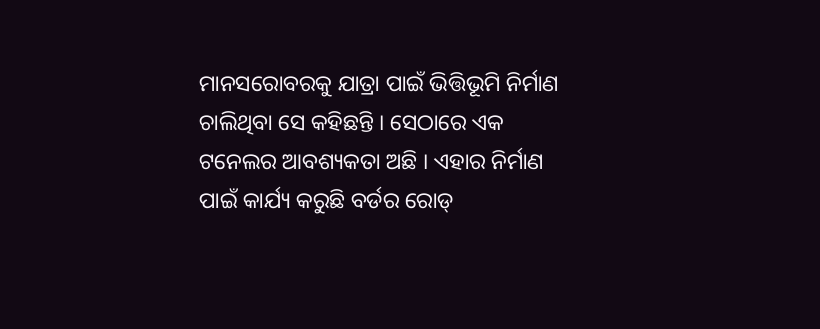ମାନସରୋବରକୁ ଯାତ୍ରା ପାଇଁ ଭିତ୍ତିଭୂମି ନିର୍ମାଣ ଚାଲିଥିବା ସେ କହିଛନ୍ତି । ସେଠାରେ ଏକ ଟନେଲର ଆବଶ୍ୟକତା ଅଛି । ଏହାର ନିର୍ମାଣ ପାଇଁ କାର୍ଯ୍ୟ କରୁଛି ବର୍ଡର ରୋଡ୍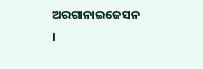ଅରଗାନାଇଜେସନ ।